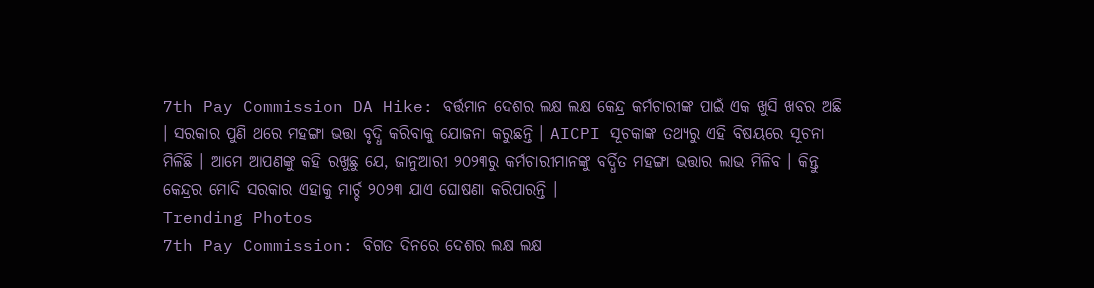7th Pay Commission DA Hike: ବର୍ତ୍ତମାନ ଦେଶର ଲକ୍ଷ ଲକ୍ଷ କେନ୍ଦ୍ର କର୍ମଚାରୀଙ୍କ ପାଇଁ ଏକ ଖୁସି ଖବର ଅଛି । ସରକାର ପୁଣି ଥରେ ମହଙ୍ଗା ଭତ୍ତା ବୃଦ୍ଧି କରିବାକୁ ଯୋଜନା କରୁଛନ୍ତି । AICPI ସୂଚକାଙ୍କ ତଥ୍ୟରୁ ଏହି ବିଷୟରେ ସୂଚନା ମିଳିଛି । ଆମେ ଆପଣଙ୍କୁ କହି ରଖୁଛୁ ଯେ, ଜାନୁଆରୀ ୨୦୨୩ରୁ କର୍ମଚାରୀମାନଙ୍କୁ ବର୍ଦ୍ଧିତ ମହଙ୍ଗା ଭତ୍ତାର ଲାଭ ମିଳିବ । କିନ୍ତୁ କେନ୍ଦ୍ରର ମୋଦି ସରକାର ଏହାକୁ ମାର୍ଚ୍ଚ ୨୦୨୩ ଯାଏ ଘୋଷଣା କରିପାରନ୍ତି ।
Trending Photos
7th Pay Commission: ବିଗତ ଦିନରେ ଦେଶର ଲକ୍ଷ ଲକ୍ଷ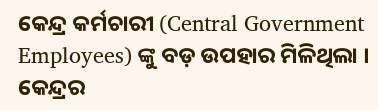କେନ୍ଦ୍ର କର୍ମଚାରୀ (Central Government Employees) ଙ୍କୁ ବଡ଼ ଉପହାର ମିଳିଥିଲା । କେନ୍ଦ୍ରର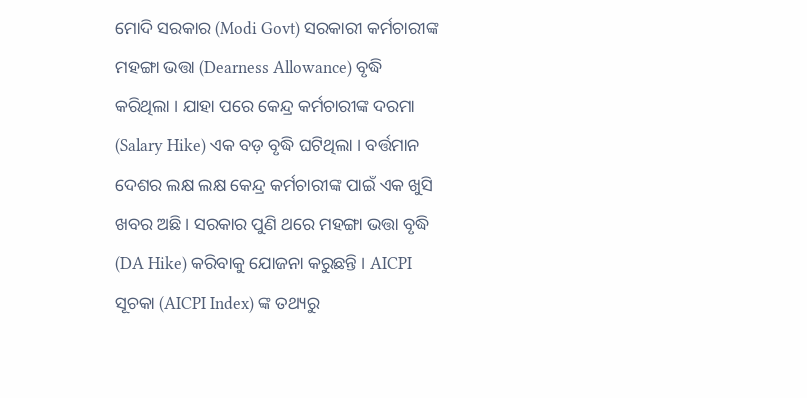ମୋଦି ସରକାର (Modi Govt) ସରକାରୀ କର୍ମଚାରୀଙ୍କ ମହଙ୍ଗା ଭତ୍ତା (Dearness Allowance) ବୃଦ୍ଧି କରିଥିଲା । ଯାହା ପରେ କେନ୍ଦ୍ର କର୍ମଚାରୀଙ୍କ ଦରମା (Salary Hike) ଏକ ବଡ଼ ବୃଦ୍ଧି ଘଟିଥିଲା । ବର୍ତ୍ତମାନ ଦେଶର ଲକ୍ଷ ଲକ୍ଷ କେନ୍ଦ୍ର କର୍ମଚାରୀଙ୍କ ପାଇଁ ଏକ ଖୁସି ଖବର ଅଛି । ସରକାର ପୁଣି ଥରେ ମହଙ୍ଗା ଭତ୍ତା ବୃଦ୍ଧି (DA Hike) କରିବାକୁ ଯୋଜନା କରୁଛନ୍ତି । AICPI ସୂଚକା (AICPI Index) ଙ୍କ ତଥ୍ୟରୁ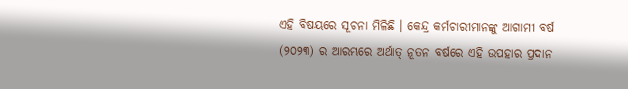ଏହି ବିଷୟରେ ସୂଚନା ମିଳିଛି । କେନ୍ଦ୍ର କର୍ମଚାରୀମାନଙ୍କୁ ଆଗାମୀ ବର୍ଷ (୨୦୨୩) ର ଆରମ୍ଭରେ ଅର୍ଥାତ୍ ନୂତନ ବର୍ଷରେ ଏହି ଉପହାର ପ୍ରଦାନ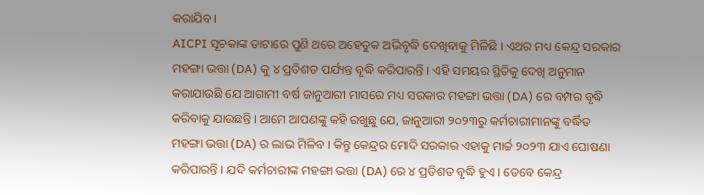କରାଯିବ ।
AICPI ସୂଚକାଙ୍କ ଡାଟାରେ ପୁଣି ଥରେ ଅହେତୁକ ଅଭିବୃଦ୍ଧି ଦେଖିବାକୁ ମିଳିଛି । ଏଥର ମଧ୍ୟ କେନ୍ଦ୍ର ସରକାର ମହଙ୍ଗା ଭତ୍ତା (DA) କୁ ୪ ପ୍ରତିଶତ ପର୍ଯ୍ୟନ୍ତ ବୃଦ୍ଧି କରିପାରନ୍ତି । ଏହି ସମୟର ସ୍ଥିତିକୁ ଦେଖି ଅନୁମାନ କରାଯାଉଛି ଯେ ଆଗାମୀ ବର୍ଷ ଜାନୁଆରୀ ମାସରେ ମଧ୍ୟ ସରକାର ମହଙ୍ଗା ଭତ୍ତା (DA) ରେ ବମ୍ପର ବୃଦ୍ଧି କରିବାକୁ ଯାଉଛନ୍ତି । ଆମେ ଆପଣଙ୍କୁ କହି ରଖୁଛୁ ଯେ, ଜାନୁଆରୀ ୨୦୨୩ରୁ କର୍ମଚାରୀମାନଙ୍କୁ ବର୍ଦ୍ଧିତ ମହଙ୍ଗା ଭତ୍ତା (DA) ର ଲାଭ ମିଳିବ । କିନ୍ତୁ କେନ୍ଦ୍ରର ମୋଦି ସରକାର ଏହାକୁ ମାର୍ଚ୍ଚ ୨୦୨୩ ଯାଏ ଘୋଷଣା କରିପାରନ୍ତି । ଯଦି କର୍ମଚାରୀଙ୍କ ମହଙ୍ଗା ଭତ୍ତା (DA) ରେ ୪ ପ୍ରତିଶତ ବୃଦ୍ଧି ହୁଏ । ତେବେ କେନ୍ଦ୍ର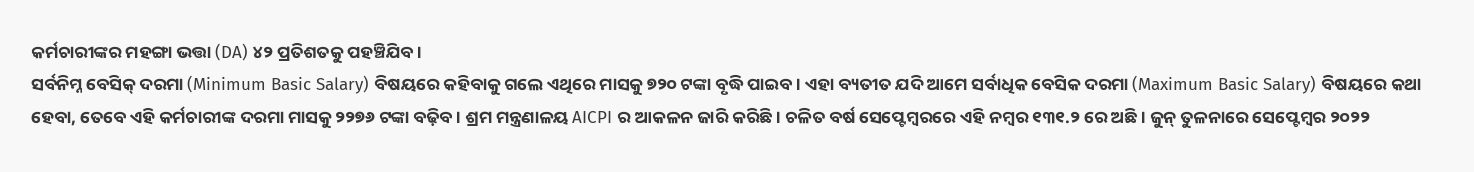କର୍ମଚାରୀଙ୍କର ମହଙ୍ଗା ଭତ୍ତା (DA) ୪୨ ପ୍ରତିଶତକୁ ପହଞ୍ଚିଯିବ ।
ସର୍ବନିମ୍ନ ବେସିକ୍ ଦରମା (Minimum Basic Salary) ବିଷୟରେ କହିବାକୁ ଗଲେ ଏଥିରେ ମାସକୁ ୭୨୦ ଟଙ୍କା ବୃଦ୍ଧି ପାଇବ । ଏହା ବ୍ୟତୀତ ଯଦି ଆମେ ସର୍ବାଧିକ ବେସିକ ଦରମା (Maximum Basic Salary) ବିଷୟରେ କଥା ହେବା, ତେବେ ଏହି କର୍ମଚାରୀଙ୍କ ଦରମା ମାସକୁ ୨୨୭୬ ଟଙ୍କା ବଢ଼ିବ । ଶ୍ରମ ମନ୍ତ୍ରଣାଳୟ AICPI ର ଆକଳନ ଜାରି କରିଛି । ଚଳିତ ବର୍ଷ ସେପ୍ଟେମ୍ବରରେ ଏହି ନମ୍ୱର ୧୩୧.୨ ରେ ଅଛି । ଜୁନ୍ ତୁଳନାରେ ସେପ୍ଟେମ୍ବର ୨୦୨୨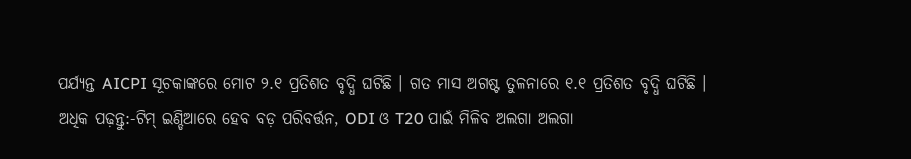ପର୍ଯ୍ୟନ୍ତ AICPI ସୂଚକାଙ୍କରେ ମୋଟ ୨.୧ ପ୍ରତିଶତ ବୃଦ୍ଧି ଘଟିଛି । ଗତ ମାସ ଅଗଷ୍ଟ ତୁଳନାରେ ୧.୧ ପ୍ରତିଶତ ବୃଦ୍ଧି ଘଟିଛି ।
ଅଧିକ ପଢ଼ନ୍ତୁ:-ଟିମ୍ ଇଣ୍ଡିଆରେ ହେବ ବଡ଼ ପରିବର୍ତ୍ତନ, ODI ଓ T20 ପାଇଁ ମିଳିବ ଅଲଗା ଅଲଗା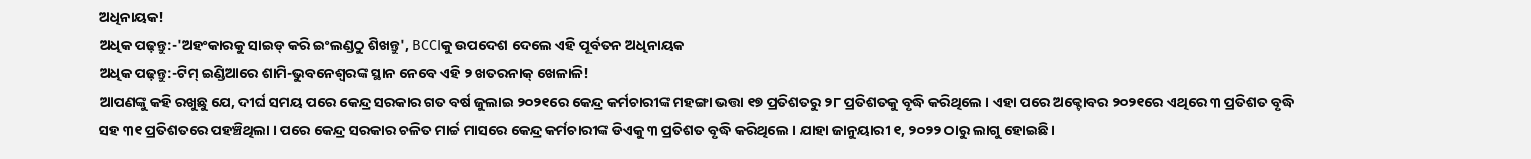ଅଧିନାୟକ!
ଅଧିକ ପଢ଼ନ୍ତୁ:-'ଅହଂକାରକୁ ସାଇଡ୍ କରି ଇଂଲଣ୍ଡଠୁ ଶିଖନ୍ତୁ', BCCIକୁ ଉପଦେଶ ଦେଲେ ଏହି ପୂର୍ବତନ ଅଧିନାୟକ
ଅଧିକ ପଢ଼ନ୍ତୁ:-ଟିମ୍ ଇଣ୍ଡିଆରେ ଶାମି-ଭୁବନେଶ୍ୱରଙ୍କ ସ୍ଥାନ ନେବେ ଏହି ୨ ଖତରନାକ୍ ଖେଳାଳି!
ଆପଣଙ୍କୁ କହି ରଖୁଛୁ ଯେ, ଦୀର୍ଘ ସମୟ ପରେ କେନ୍ଦ୍ର ସରକାର ଗତ ବର୍ଷ ଜୁଲାଇ ୨୦୨୧ରେ କେନ୍ଦ୍ର କର୍ମଚାରୀଙ୍କ ମହଙ୍ଗା ଭତ୍ତା ୧୭ ପ୍ରତିଶତରୁ ୨୮ ପ୍ରତିଶତକୁ ବୃଦ୍ଧି କରିଥିଲେ । ଏହା ପରେ ଅକ୍ଟୋବର ୨୦୨୧ରେ ଏଥିରେ ୩ ପ୍ରତିଶତ ବୃଦ୍ଧି ସହ ୩୧ ପ୍ରତିଶତରେ ପହଞ୍ଚିଥିଲା । ପରେ କେନ୍ଦ୍ର ସରକାର ଚଳିତ ମାର୍ଚ୍ଚ ମାସରେ କେନ୍ଦ୍ର କର୍ମଚାରୀଙ୍କ ଡିଏକୁ ୩ ପ୍ରତିଶତ ବୃଦ୍ଧି କରିଥିଲେ । ଯାହା ଜାନୁୟାରୀ ୧, ୨୦୨୨ ଠାରୁ ଲାଗୁ ହୋଇଛି ।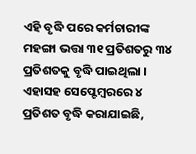ଏହି ବୃଦ୍ଧି ପରେ କର୍ମଚାରୀଙ୍କ ମହଙ୍ଗା ଭତ୍ତା ୩୧ ପ୍ରତିଶତରୁ ୩୪ ପ୍ରତିଶତକୁ ବୃଦ୍ଧି ପାଇଥିଲା । ଏହାସହ ସେପ୍ଟେମ୍ୱରରେ ୪ ପ୍ରତିଶତ ବୃଦ୍ଧି କରାଯାଇଛି,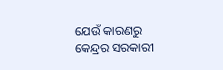ଯେଉଁ କାରଣରୁ କେନ୍ଦ୍ରର ସରକାରୀ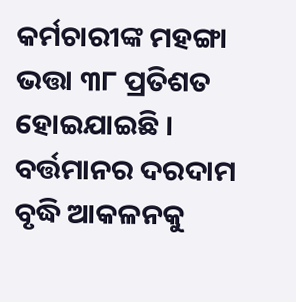କର୍ମଚାରୀଙ୍କ ମହଙ୍ଗା ଭତ୍ତା ୩୮ ପ୍ରତିଶତ ହୋଇଯାଇଛି । ବର୍ତ୍ତମାନର ଦରଦାମ ବୃଦ୍ଧି ଆକଳନକୁ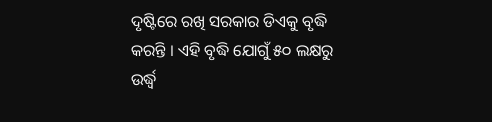ଦୃଷ୍ଟିରେ ରଖି ସରକାର ଡିଏକୁ ବୃଦ୍ଧି କରନ୍ତି । ଏହି ବୃଦ୍ଧି ଯୋଗୁଁ ୫୦ ଲକ୍ଷରୁ ଉର୍ଦ୍ଧ୍ୱ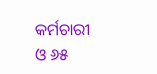କର୍ମଚାରୀ ଓ ୬୫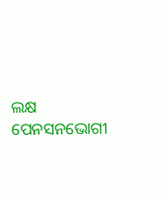ଲକ୍ଷ ପେନସନଭୋଗୀ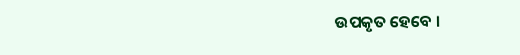ଉପକୃତ ହେବେ ।